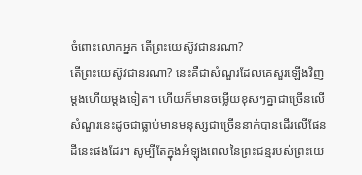ចំពោះលោកអ្នក តើព្រះយេស៊ូវជានរណា?
តើព្រះយេស៊ូវជានរណា? នេះគឺជាសំណួរដែលគេសួរឡើងវិញម្ដងហើយម្ដងទៀត។ ហើយក៏មានចម្លើយខុសៗគ្នាជាច្រើនលើសំណួរនេះដូចជាធ្លាប់មានមនុស្សជាច្រើននាក់បានដើរលើផែនដីនេះផងដែរ។ សូម្បីតែក្នុងអំឡុងពេលនៃព្រះជន្មរបស់ព្រះយេ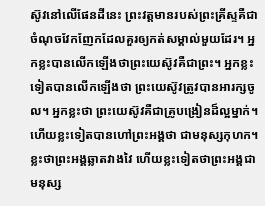ស៊ូវនៅលើផែនដីនេះ ព្រះវត្តមានរបស់ព្រះគ្រីស្ទគឺជាចំណុចវែកញែកដែលគួរឲ្យកត់សម្គាល់មួយដែរ។ អ្នកខ្លះបានលើកឡើងថាព្រះយេស៊ូវគឺជាព្រះ។ អ្នកខ្លះទៀតបានលើកឡើងថា ព្រះយេស៊ូវត្រូវបានអារក្សចូល។ អ្នកខ្លះថា ព្រះយេស៊ូវគឺជាគ្រូបង្រៀនដ៏ល្អម្នាក់។ ហើយខ្លះទៀតបានហៅព្រះអង្គថា ជាមនុស្សកុហក។ ខ្លះថាព្រះអង្គឆ្លាតវាងវៃ ហើយខ្លះទៀតថាព្រះអង្គជាមនុស្ស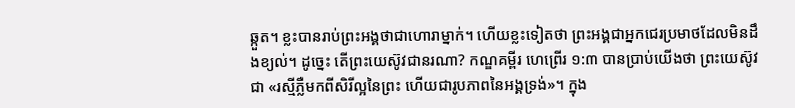ឆ្កួត។ ខ្លះបានរាប់ព្រះអង្គថាជាហោរាម្នាក់។ ហើយខ្លះទៀតថា ព្រះអង្គជាអ្នកជេរប្រមាថដែលមិនដឹងខ្យល់។ ដូច្នេះ តើព្រះយេស៊ូវជានរណា? កណ្ឌគម្ពីរ ហេព្រើរ ១:៣ បានប្រាប់យើងថា ព្រះយេស៊ូវជា «រស្មីភ្លឺមកពីសិរីល្អនៃព្រះ ហើយជារូបភាពនៃអង្គទ្រង់»។ ក្នុង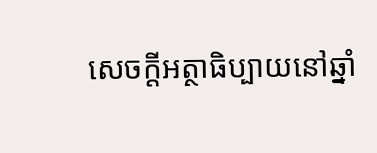សេចក្ដីអត្ថាធិប្បាយនៅឆ្នាំ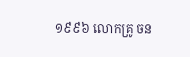១៩៩៦ លោកគ្រូ ចន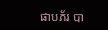ផាបភ័រ បា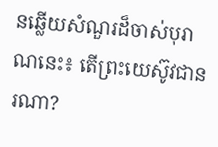នឆ្លើយសំណួរដ៏ចាស់បុរាណនេះ៖ តើព្រះយេស៊ូវជានរណា?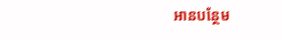អានបន្ថែម